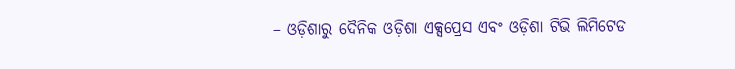– ଓଡ଼ିଶାରୁ ଦୈନିକ ଓଡ଼ିଶା ଏକ୍ସପ୍ରେସ ଏବଂ ଓଡ଼ିଶା ଟିଭି ଲିମିଟେଡ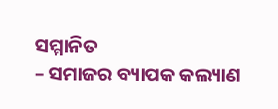ସମ୍ମାନିତ
– ସମାଜର ବ୍ୟାପକ କଲ୍ୟାଣ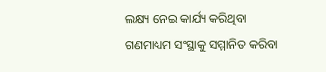ଲକ୍ଷ୍ୟ ନେଇ କାର୍ଯ୍ୟ କରିଥିବା ଗଣମାଧ୍ୟମ ସଂସ୍ଥାକୁ ସମ୍ମାନିତ କରିବା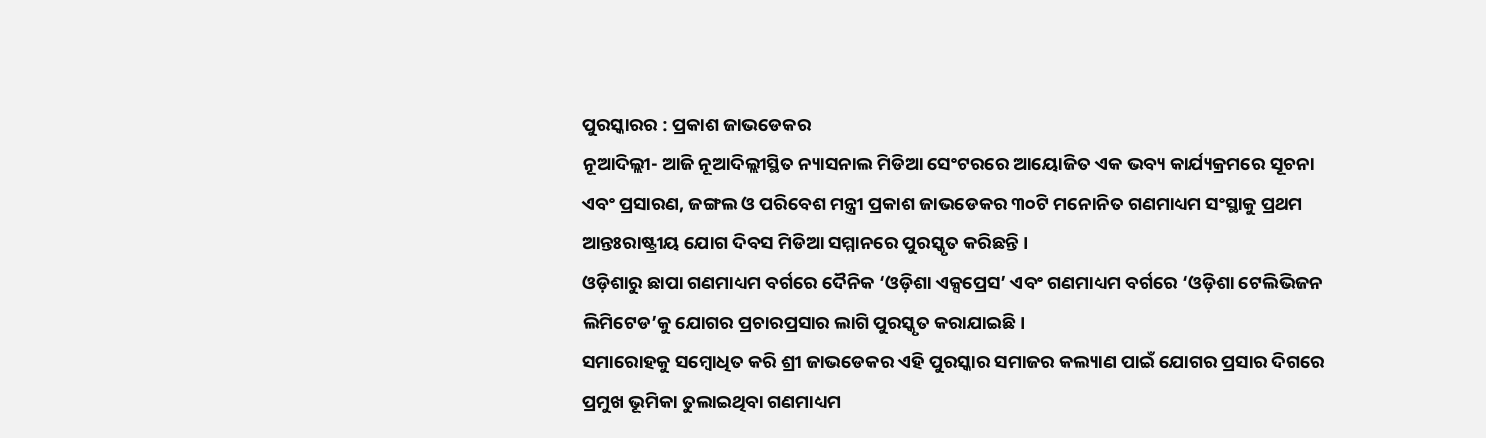ପୁରସ୍କାରର : ପ୍ରକାଶ ଜାଭଡେକର
ନୂଆଦିଲ୍ଲୀ- ଆଜି ନୂଆଦିଲ୍ଲୀସ୍ଥିତ ନ୍ୟାସନାଲ ମିଡିଆ ସେଂଟରରେ ଆୟୋଜିତ ଏକ ଭବ୍ୟ କାର୍ଯ୍ୟକ୍ରମରେ ସୂଚନା ଏବଂ ପ୍ରସାରଣ, ଜଙ୍ଗଲ ଓ ପରିବେଶ ମନ୍ତ୍ରୀ ପ୍ରକାଶ ଜାଭଡେକର ୩୦ଟି ମନୋନିତ ଗଣମାଧ୍ୟମ ସଂସ୍ଥାକୁ ପ୍ରଥମ ଆନ୍ତଃରାଷ୍ଟ୍ରୀୟ ଯୋଗ ଦିବସ ମିଡିଆ ସମ୍ମାନରେ ପୁରସ୍କୃତ କରିଛନ୍ତି ।
ଓଡ଼ିଶାରୁ ଛାପା ଗଣମାଧ୍ୟମ ବର୍ଗରେ ଦୈନିକ ‘ଓଡ଼ିଶା ଏକ୍ସପ୍ରେସ’ ଏବଂ ଗଣମାଧ୍ୟମ ବର୍ଗରେ ‘ଓଡ଼ିଶା ଟେଲିଭିଜନ ଲିମିଟେଡ’କୁ ଯୋଗର ପ୍ରଚାରପ୍ରସାର ଲାଗି ପୁରସ୍କୃତ କରାଯାଇଛି ।
ସମାରୋହକୁ ସମ୍ବୋଧିତ କରି ଶ୍ରୀ ଜାଭଡେକର ଏହି ପୁରସ୍କାର ସମାଜର କଲ୍ୟାଣ ପାଇଁ ଯୋଗର ପ୍ରସାର ଦିଗରେ ପ୍ରମୁଖ ଭୂମିକା ତୁଲାଇଥିବା ଗଣମାଧ୍ୟମ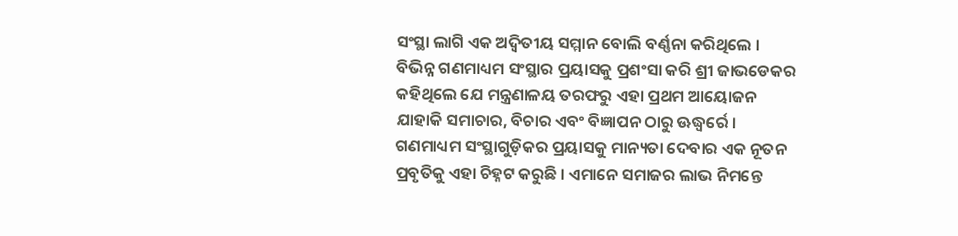ସଂସ୍ଥା ଲାଗି ଏକ ଅଦ୍ୱିତୀୟ ସମ୍ମାନ ବୋଲି ବର୍ଣ୍ଣନା କରିଥିଲେ । ବିଭିନ୍ନ ଗଣମାଧ୍ୟମ ସଂସ୍ଥାର ପ୍ରୟାସକୁ ପ୍ରଶଂସା କରି ଶ୍ରୀ ଜାଭଡେକର କହିଥିଲେ ଯେ ମନ୍ତ୍ରଣାଳୟ ତରଫରୁ ଏହା ପ୍ରଥମ ଆୟୋଜନ ଯାହାକି ସମାଚାର, ବିଚାର ଏବଂ ବିଜ୍ଞାପନ ଠାରୁ ଊଦ୍ଧ୍ୱର୍ରେ । ଗଣମାଧ୍ୟମ ସଂସ୍ଥାଗୁଡ଼ିକର ପ୍ରୟାସକୁ ମାନ୍ୟତା ଦେବାର ଏକ ନୂତନ ପ୍ରବୃତିକୁ ଏହା ଚିହ୍ନଟ କରୁଛି । ଏମାନେ ସମାଜର ଲାଭ ନିମନ୍ତେ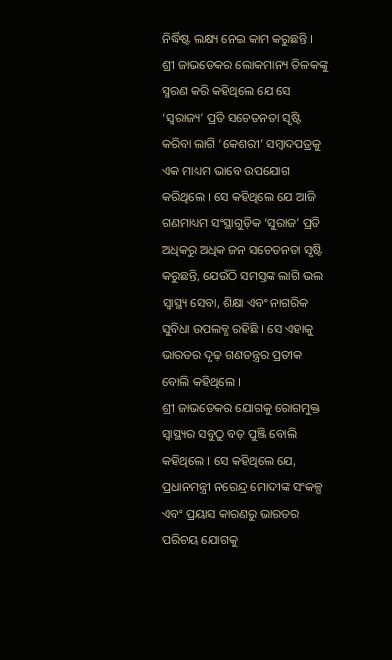ନିର୍ଦ୍ଧିଷ୍ଟ ଲକ୍ଷ୍ୟ ନେଇ କାମ କରୁଛନ୍ତି ।
ଶ୍ରୀ ଜାଭଡେକର ଲୋକମାନ୍ୟ ତିଳକଙ୍କୁ ସ୍ମରଣ କରି କହିଥିଲେ ଯେ ସେ ‘ସ୍ୱରାଜ୍ୟ’ ପ୍ରତି ସଚେତନତା ସୃଷ୍ଟି କରିବା ଲାଗି ‘କେଶରୀ’ ସମ୍ବାଦପତ୍ରକୁ ଏକ ମାଧ୍ୟମ ଭାବେ ଉପଯୋଗ କରିଥିଲେ । ସେ କହିଥିଲେ ଯେ ଆଜି ଗଣମାଧ୍ୟମ ସଂସ୍ଥାଗୁଡ଼ିକ ‘ସୁରାଜ’ ପ୍ରତି ଅଧିକରୁ ଅଧିକ ଜନ ସଚେତନତା ସୃଷ୍ଟି କରୁଛନ୍ତି, ଯେଉଁଠି ସମସ୍ତଙ୍କ ଲାଗି ଭଲ ସ୍ୱାସ୍ଥ୍ୟ ସେବା, ଶିକ୍ଷା ଏବଂ ନାଗରିକ ସୁବିଧା ଉପଲବ୍ଧ ରହିଛି । ସେ ଏହାକୁ ଭାରତର ଦୃଢ଼ ଗଣତନ୍ତ୍ରର ପ୍ରତୀକ ବୋଲି କହିଥିଲେ ।
ଶ୍ରୀ ଜାଭଡେକର ଯୋଗକୁ ରୋଗମୁକ୍ତ ସ୍ୱାସ୍ଥ୍ୟର ସବୁଠୁ ବଡ଼ ପୁଞ୍ଜି ବୋଲି କହିଥିଲେ । ସେ କହିଥିଲେ ଯେ, ପ୍ରଧାନମନ୍ତ୍ରୀ ନରେନ୍ଦ୍ର ମୋଦୀଙ୍କ ସଂକଳ୍ପ ଏବଂ ପ୍ରୟାସ କାରଣରୁ ଭାରତର ପରିଚୟ ଯୋଗକୁ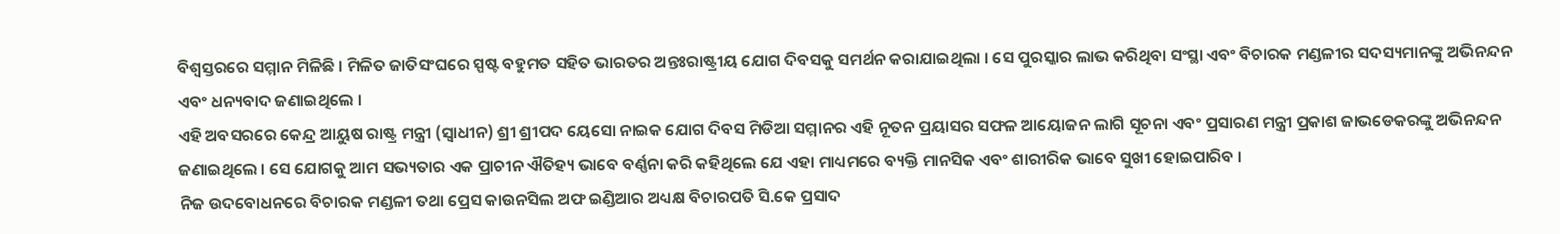ବିଶ୍ୱସ୍ତରରେ ସମ୍ମାନ ମିଳିଛି । ମିଳିତ ଜାତିସଂଘରେ ସ୍ପଷ୍ଟ ବହୁମତ ସହିତ ଭାରତର ଅନ୍ତଃରାଷ୍ଟ୍ରୀୟ ଯୋଗ ଦିବସକୁ ସମର୍ଥନ କରାଯାଇଥିଲା । ସେ ପୁରସ୍କାର ଲାଭ କରିଥିବା ସଂସ୍ଥା ଏବଂ ବିଚାରକ ମଣ୍ଡଳୀର ସଦସ୍ୟମାନଙ୍କୁ ଅଭିନନ୍ଦନ ଏବଂ ଧନ୍ୟବାଦ ଜଣାଇଥିଲେ ।
ଏହି ଅବସରରେ କେନ୍ଦ୍ର ଆୟୁଷ ରାଷ୍ଟ୍ର ମନ୍ତ୍ରୀ (ସ୍ୱାଧୀନ) ଶ୍ରୀ ଶ୍ରୀପଦ ୟେସୋ ନାଇକ ଯୋଗ ଦିବସ ମିଡିଆ ସମ୍ମାନର ଏହି ନୂତନ ପ୍ରୟାସର ସଫଳ ଆୟୋଜନ ଲାଗି ସୂଚନା ଏବଂ ପ୍ରସାରଣ ମନ୍ତ୍ରୀ ପ୍ରକାଶ ଜାଭଡେକରଙ୍କୁ ଅଭିନନ୍ଦନ ଜଣାଇଥିଲେ । ସେ ଯୋଗକୁ ଆମ ସଭ୍ୟତାର ଏକ ପ୍ରାଚୀନ ଐତିହ୍ୟ ଭାବେ ବର୍ଣ୍ଣନା କରି କହିଥିଲେ ଯେ ଏହା ମାଧ୍ୟମରେ ବ୍ୟକ୍ତି ମାନସିକ ଏବଂ ଶାରୀରିକ ଭାବେ ସୁଖୀ ହୋଇପାରିବ ।
ନିଜ ଉଦବୋଧନରେ ବିଚାରକ ମଣ୍ଡଳୀ ତଥା ପ୍ରେସ କାଉନସିଲ ଅଫ ଇଣ୍ଡିଆର ଅଧ୍ୟକ୍ଷ ବିଚାରପତି ସି.କେ ପ୍ରସାଦ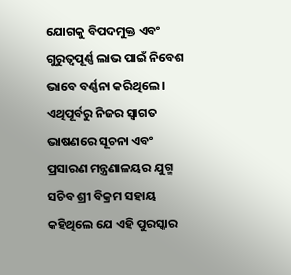ଯୋଗକୁ ବିପଦମୁକ୍ତ ଏବଂ ଗୁରୁତ୍ୱପୂର୍ଣ୍ଣ ଲାଭ ପାଇଁ ନିବେଶ ଭାବେ ବର୍ଣ୍ଣନା କରିଥିଲେ । ଏଥିପୂର୍ବରୁ ନିଜର ସ୍ୱାଗତ ଭାଷଣରେ ସୂଚନା ଏବଂ ପ୍ରସାରଣ ମନ୍ତ୍ରଣାଳୟର ଯୁଗ୍ମ ସଚିବ ଶ୍ରୀ ବିକ୍ରମ ସହାୟ କହିଥିଲେ ଯେ ଏହି ପୁରସ୍କାର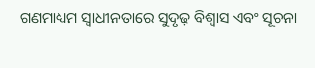ଗଣମାଧ୍ୟମ ସ୍ୱାଧୀନତାରେ ସୁଦୃଢ଼ ବିଶ୍ୱାସ ଏବଂ ସୂଚନା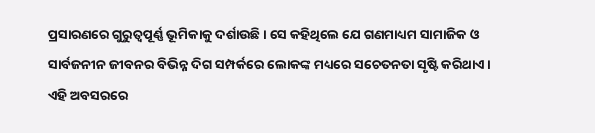ପ୍ରସାରଣରେ ଗୁରୁତ୍ୱପୂର୍ଣ୍ଣ ଭୂମିକାକୁ ଦର୍ଶାଉଛି । ସେ କହିଥିଲେ ଯେ ଗଣମାଧ୍ୟମ ସାମାଜିକ ଓ ସାର୍ବଜନୀନ ଜୀବନର ବିଭିନ୍ନ ଦିଗ ସମ୍ପର୍କରେ ଲୋକଙ୍କ ମଧ୍ୟରେ ସଚେତନତା ସୃଷ୍ଟି କରିଥାଏ ।
ଏହି ଅବସରରେ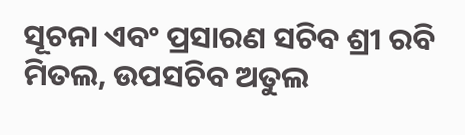ସୂଚନା ଏବଂ ପ୍ରସାରଣ ସଚିବ ଶ୍ରୀ ରବି ମିତଲ, ଉପସଚିବ ଅତୁଲ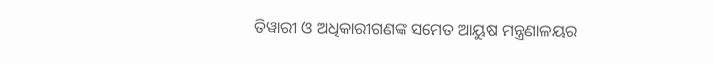ତିୱାରୀ ଓ ଅଧିକାରୀଗଣଙ୍କ ସମେତ ଆୟୁଷ ମନ୍ତ୍ରଣାଳୟର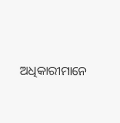ଅଧିକାରୀମାନେ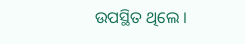ଉପସ୍ଥିତ ଥିଲେ ।